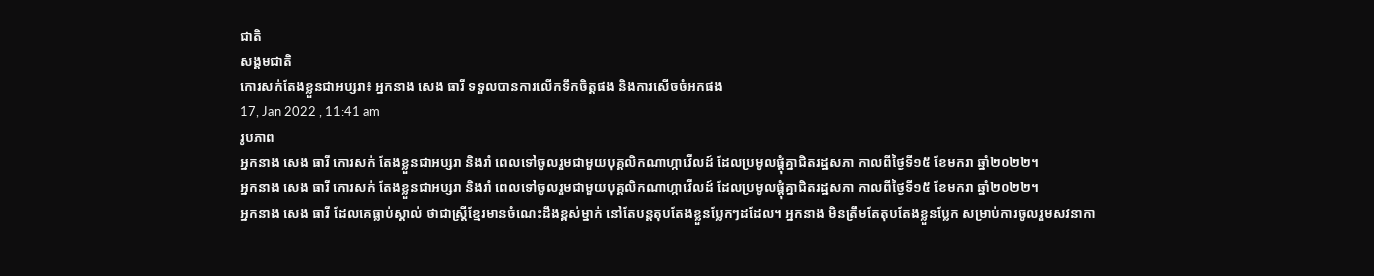ជាតិ
សង្គមជាតិ
កោរសក់តែងខ្លួនជាអប្សរា៖ អ្នកនាង សេង ធារី ទទួលបានការលើកទឹកចិត្តផង និងការសើចចំអកផង
17, Jan 2022 , 11:41 am
រូបភាព
អ្នកនាង សេង ធារី កោរសក់ តែងខ្លួនជាអប្សរា និងរាំ ពេលទៅចូលរួមជាមួយបុគ្គលិកណាហ្កាវើលដ៍ ដែលប្រមូលផ្តុំគ្នាជិតរដ្ឋសភា កាលពីថ្ងៃទី១៥ ខែមករា ឆ្នាំ២០២២។
អ្នកនាង សេង ធារី កោរសក់ តែងខ្លួនជាអប្សរា និងរាំ ពេលទៅចូលរួមជាមួយបុគ្គលិកណាហ្កាវើលដ៍ ដែលប្រមូលផ្តុំគ្នាជិតរដ្ឋសភា កាលពីថ្ងៃទី១៥ ខែមករា ឆ្នាំ២០២២។
អ្នកនាង សេង ធារី ដែលគេធ្លាប់ស្គាល់ ថាជាស្រ្តីខ្មែរមានចំណេះដឹងខ្ពស់ម្នាក់ នៅតែបន្តតុបតែងខ្លួនប្លែកៗដដែល។ អ្នកនាង មិនត្រឹមតែតុបតែងខ្លួនប្លែក សម្រាប់ការចូលរួមសវនាកា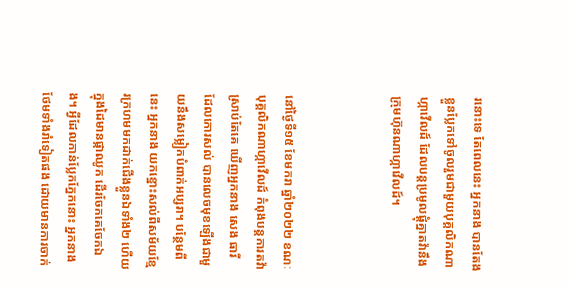រនោះទេ តែពេលនេះ អ្នកនាង បានតែងខ្លួនប្លែកទៅចូលរួមជាមួយបុគ្គលិកណាហ្កាវើលដ៍ ដែលបន្តប្រមូលផ្តុំគ្នាតវ៉ានឹងក្រុមហ៊ុនណាហ្កាវើលដ៍។



នៅថ្ងៃទី១៥ ខែមករា ឆ្នាំ២០២២ ខណៈបុគ្គលិកណាហ្កាវើលដ៍ កំពុងបន្តការតវ៉ា ស្រាប់តែគេ ឃើញអ្នកនាង សេង ធារី ដែលកោរសល់ បានលេចមុខឡើងជាមួយនឹងសម្លៀកបំពាក់អប្សរា។ បន្ថែមពីនេះ អ្នកនាង យកខ្នោះសល់ពីសម័យខ្មែរក្រហមមកដាក់ជើងខ្លួនឯទាំង២ ហើយក្នុងដៃមានផ្កាឈូក ដើរចែកគេចែកឯង។ អ្វីដែលកាន់ប្លែកភ្នែកនោះ អ្នកនាង ថែមទាំងរាំទៀតផង ដោយមានការចាក់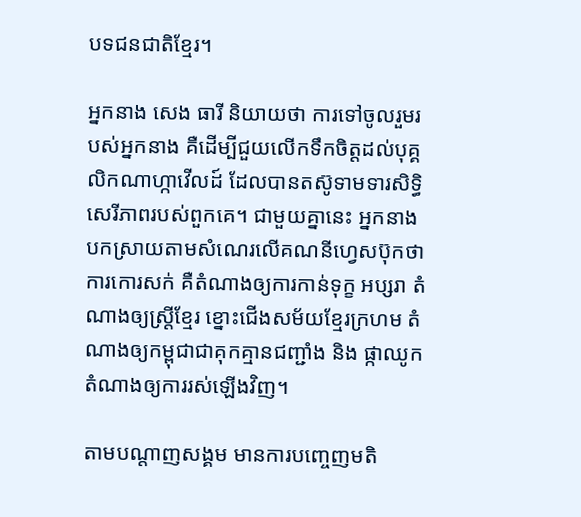បទជនជាតិខ្មែរ។

អ្នកនាង សេង ធារី និយាយថា ការទៅចូលរួមរបស់អ្នកនាង គឺដើម្បីជួយលើកទឹកចិត្តដល់បុគ្គលិកណាហ្កាវើលដ៍ ដែលបានតស៊ូទាមទារសិទ្ធិសេរីភាពរបស់ពួកគេ។ ជាមួយគ្នានេះ អ្នកនាង បកស្រាយតាមសំណេរលើគណនីហ្វេសប៊ុកថា ការកោរសក់ គឺតំណាងឲ្យការកាន់ទុក្ខ អប្សរា តំណាងឲ្យស្ត្រីខ្មែរ ខ្នោះជើងសម័យខ្មែរក្រហម តំណាងឲ្យកម្ពុជាជាគុកគ្មានជញ្ជាំង និង ផ្កាឈូក តំណាងឲ្យការរស់ឡើងវិញ។

តាមបណ្តាញសង្គម មានការបញ្ចេញមតិ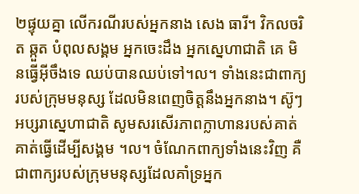២ផ្ទុយគ្នា លើករណីរបស់អ្នកនាង សេង ធារី។ វិកលចរិត ឆ្កួត បំពុលសង្គម អ្នកចេះដឹង អ្នកស្នេហាជាតិ គេ មិនធ្វើអ៊ីចឹងទេ ឈប់បានឈប់ទៅ។ល។ ទាំងនេះជាពាក្យរបស់ក្រុមមនុស្ស ដែលមិនពេញចិត្តនឹងអ្នកនាង។ ស៊ូៗ អប្សរាស្នេហាជាតិ សូមសរសើរភាពក្លាហានរបស់គាត់ គាត់ធ្វើដើម្បីសង្គម ។ល។ ចំណែកពាក្យទាំងនេះវិញ គឺជាពាក្យរបស់ក្រុមមនុស្សដែលគាំទ្រអ្នក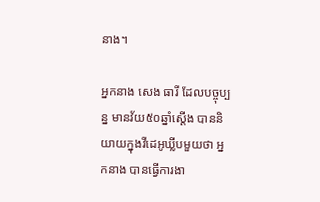នាង។

អ្នកនាង សេង ធារី ដែលបច្ចុប្បន្ន មានវ័យ៥០ឆ្នាំស្តើង បាននិយាយក្នុងវីដេអូឃ្លីបមួយថា អ្នកនាង បានធ្វើការងា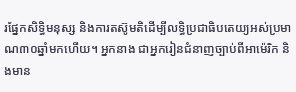រផ្នែកសិទ្ធិមនុស្ស និងការតស៊ូមតិដើម្បីលទ្ធិប្រជាធិបតេយ្យអស់ប្រមាណ៣០ឆ្នាំមកហើយ។ អ្នកនាង ជាអ្នករៀនជំនាញច្បាប់ពីអាម៉េរិក និងមាន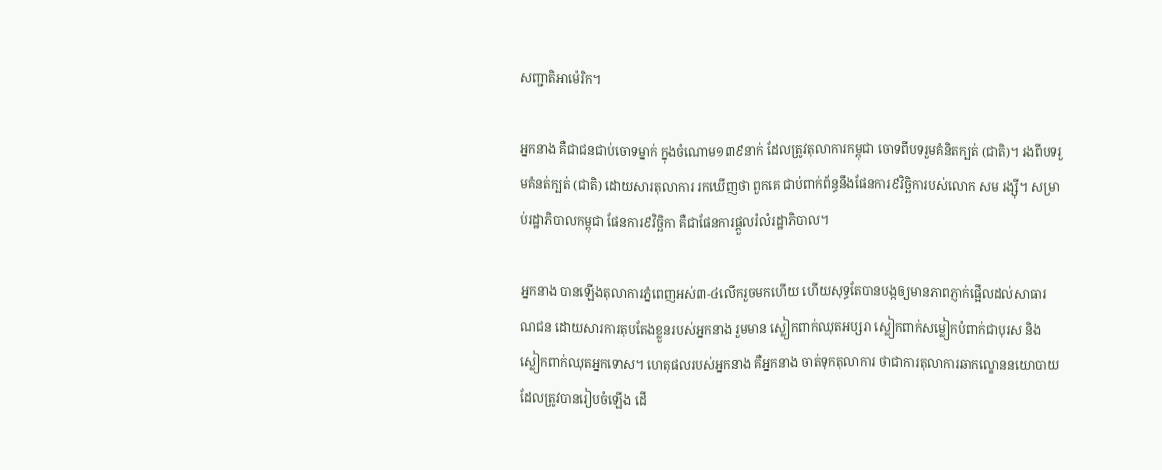សញ្ជាតិអាម៉េរិក។

អ្នកនាង គឺជាជនជាប់ចោទម្នាក់ ក្នុងចំណោម១៣៩នាក់ ដែលត្រូវតុលាការកម្ពុជា ចោទពីបទរួមគំនិតក្បត់ (ជាតិ)។ រងពីបទរួមគំនត់ក្បត់ (ជាតិ) ដោយសារតុលាការ រកឃើញថា ពួកគេ ជាប់ពាក់ព័ន្ធនឹងផែនការ៩វិច្ឆិការបស់លោក សម រង្ស៊ី។ សម្រាប់រដ្ឋាភិបាលកម្ពុជា ផែនការ៩វិច្ឆិកា គឺជាផែនការផ្តួលរំលំរដ្ឋាភិបាល។

អ្នកនាង បានឡើងតុលាការភ្នំពេញអស់៣-៤លើករួចមកហើយ ហើយសុទ្ធតែបានបង្កឲ្យមានភាពភ្ញាក់ផ្អើលដល់សាធារណជន ដោយសារការតុបតែងខ្លួនរបស់អ្នកនាង រួមមាន ស្លៀកពាក់ឈុតអប្សរា ស្លៀកពាក់សម្លៀកបំពាក់ជាបុរស និង ស្លៀកពាក់ឈុតអ្នកទោស។ ហេតុផលរបស់អ្នកនាង គឺអ្នកនាង ចាត់ទុកតុលាការ ថាជាការតុលាការឆាកល្ខោននយោបាយ ដែលត្រូវបានរៀបចំឡើង ដើ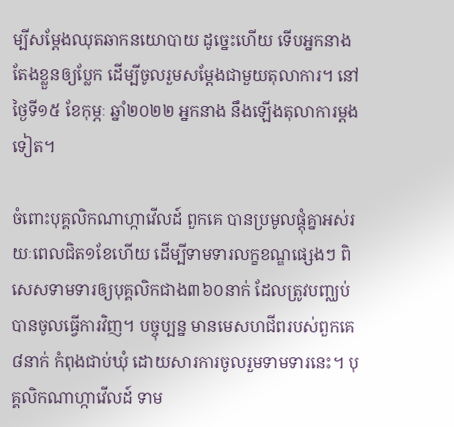ម្បីសម្តែងឈុតឆាកនយោបាយ ដូច្នេះហើយ ទើបអ្នកនាង តែងខ្លួនឲ្យប្លែក ដើម្បីចូលរួមសម្តែងជាមួយតុលាការ។ នៅថ្ងៃទី១៥ ខែកុម្ភៈ ឆ្នាំ២០២២ អ្នកនាង នឹងឡើងតុលាការម្តងទៀត។

ចំពោះបុគ្គលិកណាហ្កាវើលដ៍ ពួកគេ បានប្រមូលផ្តុំគ្នាអស់រយៈពេលជិត១ខែហើយ ដើម្បីទាមទារលក្ខខណ្ឌផ្សេងៗ ពិសេសទាមទារឲ្យបុគ្គលិកជាង៣៦០នាក់ ដែលត្រូវបញ្ឈប់ បានចូលធ្វើការវិញ។ បច្ចុប្បន្ន មានមេសហជីពរបស់ពួកគេ៨នាក់ កំពុងជាប់ឃុំ ដោយសារការចូលរួមទាមទារនេះ។ បុគ្គលិកណាហ្កាវើលដ៍ ទាម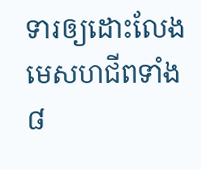ទារឲ្យដោះលែងមេសហជីពទាំង៨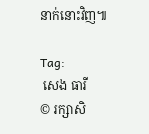នាក់នោះវិញ៕

Tag:
 សេង ធារី
© រក្សាសិ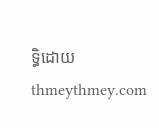ទ្ធិដោយ thmeythmey.com